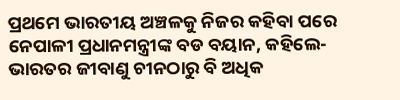ପ୍ରଥମେ ଭାରତୀୟ ଅଞ୍ଚଳକୁ ନିଜର କହିବା ପରେ ନେପାଳୀ ପ୍ରଧାନମନ୍ତ୍ରୀଙ୍କ ବଡ ବୟାନ, କହିଲେ- ଭାରତର ଜୀବାଣୁ ଚୀନଠାରୁ ବି ଅଧିକ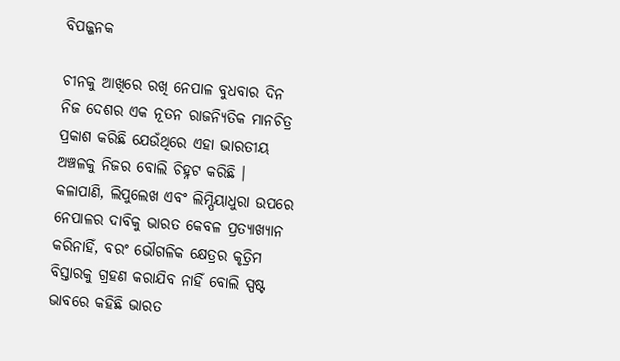ବିପଜ୍ଜନକ

ଚୀନକୁ ଆଖିରେ ରଖି ନେପାଳ ବୁଧବାର ଦିନ ନିଜ ଦେଶର ଏକ ନୂତନ ରାଜନ୍ୟିତିକ ମାନଚିତ୍ର ପ୍ରକାଶ କରିଛି ଯେଉଁଥିରେ ଏହା ଭାରତୀୟ ଅଞ୍ଚଳକୁ ନିଜର ବୋଲି ଚିହ୍ନଟ କରିଛି । କଳାପାଣି, ଲିପୁଲେଖ ଏବଂ ଲିମ୍ପିୟାଧୁରା ଉପରେ ନେପାଳର ଦାବିକୁ ଭାରତ କେବଳ ପ୍ରତ୍ୟାଖ୍ୟାନ କରିନାହିଁ, ବରଂ ଭୌଗଳିକ କ୍ଷେତ୍ରର କୃତ୍ରିମ ବିସ୍ତାରକୁ ଗ୍ରହଣ କରାଯିବ ନାହିଁ ବୋଲି ସ୍ପଷ୍ଟ ଭାବରେ କହିଛି ଭାରତ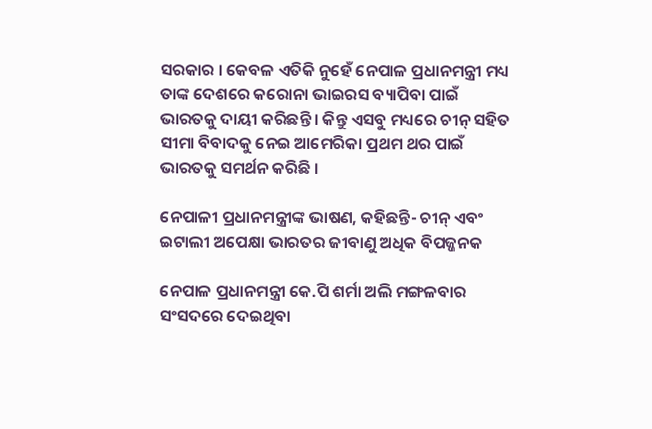ସରକାର । କେବଳ ଏତିକି ନୁହେଁ ନେପାଳ ପ୍ରଧାନମନ୍ତ୍ରୀ ମଧ୍ୟ ତାଙ୍କ ଦେଶରେ କରୋନା ଭାଇରସ ବ୍ୟାପିବା ପାଇଁ ଭାରତକୁ ଦାୟୀ କରିଛନ୍ତି । କିନ୍ତୁ ଏସବୁ ମଧ୍ୟରେ ଚୀନ୍ ସହିତ ସୀମା ବିବାଦକୁ ନେଇ ଆମେରିକା ପ୍ରଥମ ଥର ପାଇଁ ଭାରତକୁ ସମର୍ଥନ କରିଛି ।

ନେପାଳୀ ପ୍ରଧାନମନ୍ତ୍ରୀଙ୍କ ଭାଷଣ, କହିଛନ୍ତି- ଚୀନ୍ ଏବଂ ଇଟାଲୀ ଅପେକ୍ଷା ଭାରତର ଜୀବାଣୁ ଅଧିକ ବିପଜ୍ଜନକ

ନେପାଳ ପ୍ରଧାନମନ୍ତ୍ରୀ କେ.ପି ଶର୍ମା ଅଲି ମଙ୍ଗଳବାର ସଂସଦରେ ଦେଇଥିବା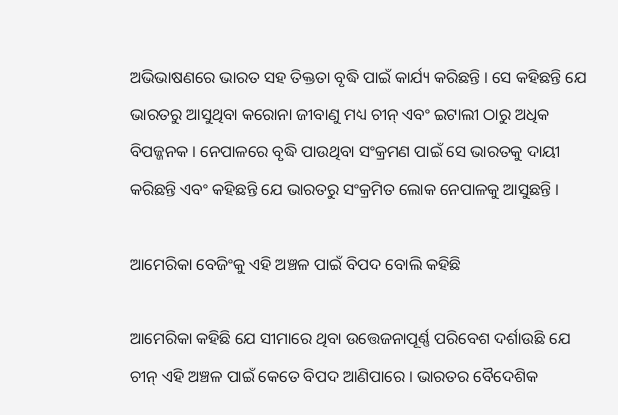ଅଭିଭାଷଣରେ ଭାରତ ସହ ତିକ୍ତତା ବୃଦ୍ଧି ପାଇଁ କାର୍ଯ୍ୟ କରିଛନ୍ତି । ସେ କହିଛନ୍ତି ଯେ ଭାରତରୁ ଆସୁଥିବା କରୋନା ଜୀବାଣୁ ମଧ୍ୟ ଚୀନ୍ ଏବଂ ଇଟାଲୀ ଠାରୁ ଅଧିକ ବିପଜ୍ଜନକ । ନେପାଳରେ ବୃଦ୍ଧି ପାଉଥିବା ସଂକ୍ରମଣ ପାଇଁ ସେ ଭାରତକୁ ଦାୟୀ କରିଛନ୍ତି ଏବଂ କହିଛନ୍ତି ଯେ ଭାରତରୁ ସଂକ୍ରମିତ ଲୋକ ନେପାଳକୁ ଆସୁଛନ୍ତି ।

ଆମେରିକା ବେଜିଂକୁ ଏହି ଅଞ୍ଚଳ ପାଇଁ ବିପଦ ବୋଲି କହିଛି

ଆମେରିକା କହିଛି ଯେ ସୀମାରେ ଥିବା ଉତ୍ତେଜନାପୂର୍ଣ୍ଣ ପରିବେଶ ଦର୍ଶାଉଛି ଯେ ଚୀନ୍ ଏହି ଅଞ୍ଚଳ ପାଇଁ କେତେ ବିପଦ ଆଣିପାରେ । ଭାରତର ବୈଦେଶିକ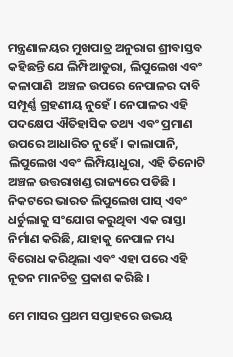ମନ୍ତ୍ରଣାଳୟର ମୁଖପାତ୍ର ଅନୁରାଗ ଶ୍ରୀବାସ୍ତବ କହିଛନ୍ତି ଯେ ଲିମ୍ପିଆଡୁରା, ଲିପୁଲେଖ ଏବଂ କଳାପାଣି  ଅଞ୍ଚଳ ଉପରେ ନେପାଳର ଦାବି ସମ୍ପୂର୍ଣ୍ଣ ଗ୍ରହଣୀୟ ନୁହେଁ । ନେପାଳର ଏହି ପଦକ୍ଷେପ ଐତିହାସିକ ତଥ୍ୟ ଏବଂ ପ୍ରମାଣ ଉପରେ ଆଧାରିତ ନୁହେଁ । କାଲାପାନି, ଲିପୁଲେଖ ଏବଂ ଲିମ୍ପିୟାଧୁରା, ଏହି ତିନୋଟି ଅଞ୍ଚଳ ଉତ୍ତରାଖଣ୍ଡ ରାଜ୍ୟରେ ପଡିଛି । ନିକଟରେ ଭାରତ ଲିପୁଲେଖ ପାସ୍ ଏବଂ ଧର୍ଚୁଲାକୁ ସଂଯୋଗ କରୁଥିବା ଏକ ରାସ୍ତା ନିର୍ମାଣ କରିଛି, ଯାହାକୁ ନେପାଳ ମଧ୍ୟ ବିରୋଧ କରିଥିଲା ଏବଂ ଏହା ପରେ ଏହି ନୂତନ ମାନଚିତ୍ର ପ୍ରକାଶ କରିଛି ।

ମେ ମାସର ପ୍ରଥମ ସପ୍ତାହରେ ଉଭୟ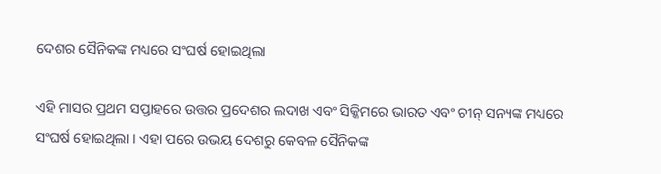ଦେଶର ସୈନିକଙ୍କ ମଧ୍ୟରେ ସଂଘର୍ଷ ହୋଇଥିଲା

ଏହି ମାସର ପ୍ରଥମ ସପ୍ତାହରେ ଉତ୍ତର ପ୍ରଦେଶର ଲଦାଖ ଏବଂ ସିକ୍କିମରେ ଭାରତ ଏବଂ ଚୀନ୍ ସନ୍ୟଙ୍କ ମଧ୍ୟରେ ସଂଘର୍ଷ ହୋଇଥିଲା । ଏହା ପରେ ଉଭୟ ଦେଶରୁ କେବଳ ସୈନିକଙ୍କ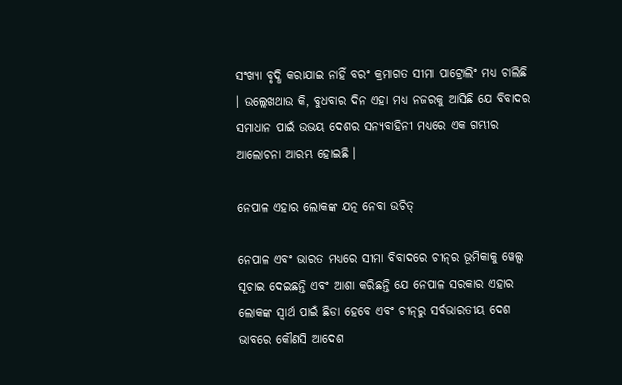ସଂଖ୍ୟା ବୃଦ୍ଧି କରାଯାଇ ନାହିଁ ବରଂ କ୍ରମାଗତ ସୀମା ପାଟ୍ରୋଲିଂ ମଧ୍ୟ ଚାଲିଛି । ଉଲ୍ଲେଖଥାଉ କି, ବୁଧବାର ଦିନ ଏହା ମଧ୍ୟ ନଜରକୁ ଆସିଛି ଯେ ବିବାଦର ସମାଧାନ ପାଇଁ ଉଭୟ ଦେଶର ସନ୍ୟବାହିନୀ ମଧ୍ୟରେ ଏକ ଗମ୍ଭୀର ଆଲୋଚନା ଆରମ୍ଭ ହୋଇଛି ।

ନେପାଳ ଏହାର ଲୋକଙ୍କ ଯତ୍ନ ନେବା ଉଚିତ୍

ନେପାଳ ଏବଂ ଭାରତ ମଧ୍ୟରେ ସୀମା ବିବାଦରେ ଚୀନ୍‌ର ଭୂମିକାକୁ ୱେଲ୍ସ ସୂଚାଇ ଦେଇଛନ୍ତି ଏବଂ ଆଶା କରିଛନ୍ତି ଯେ ନେପାଳ ସରକାର ଏହାର ଲୋକଙ୍କ ସ୍ୱାର୍ଥ ପାଇଁ ଛିଡା ହେବେ ଏବଂ ଚୀନ୍‌ରୁ ସର୍ବଭାରତୀୟ ଦେଶ ଭାବରେ କୌଣସି ଆଦେଶ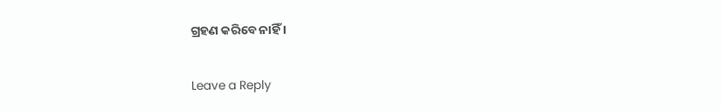ଗ୍ରହଣ କରିବେ ନାହିଁ ।

Leave a Reply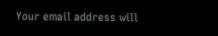Your email address will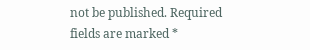not be published. Required fields are marked *